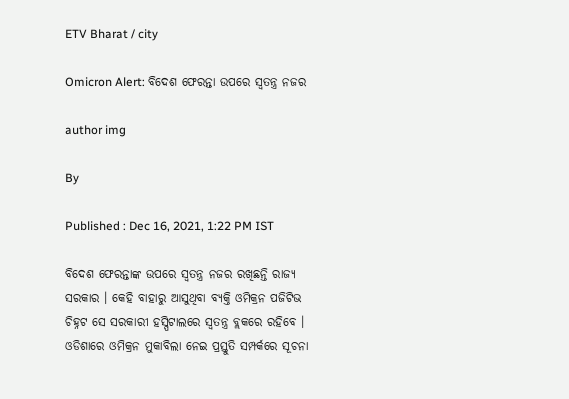ETV Bharat / city

Omicron Alert: ବିଦେଶ ଫେରନ୍ତା ଉପରେ ସ୍ବତନ୍ତ୍ର ନଜର

author img

By

Published : Dec 16, 2021, 1:22 PM IST

ବିଦେଶ ଫେରନ୍ତାଙ୍କ ଉପରେ ସ୍ବତନ୍ତ୍ର ନଜର ରଖିଛନ୍ତି ରାଜ୍ୟ ସରକାର । କେହି ବାହାରୁ ଆସୁଥିବା ବ୍ୟକ୍ତି ଓମିକ୍ରନ ପଜିଟିଭ ଚିହ୍ନଟ ସେ ସରକାରୀ ହସ୍ପିଟାଲରେ ସ୍ବତନ୍ତ୍ର ବ୍ଲକରେ ରହିବେ । ଓଡିଶାରେ ଓମିକ୍ରନ ମୁକାବିଲା ନେଇ ପ୍ରସ୍ତୁତି ସମ୍ପର୍କରେ ସୂଚନା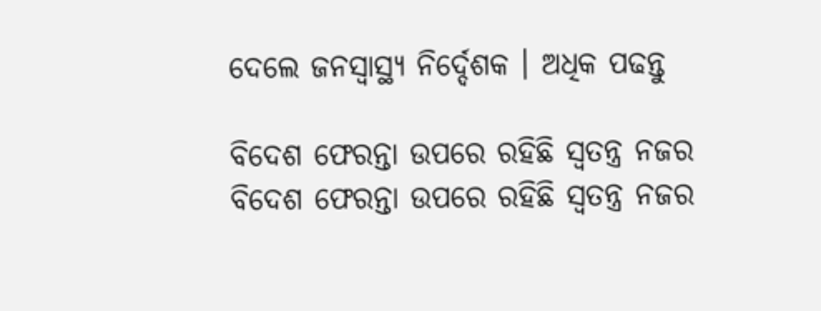ଦେଲେ ଜନସ୍ବାସ୍ଥ୍ୟ ନିର୍ଦ୍ଦେଶକ । ଅଧିକ ପଢନ୍ତୁ

ବିଦେଶ ଫେରନ୍ତା ଉପରେ ରହିଛି ସ୍ବତନ୍ତ୍ର ନଜର
ବିଦେଶ ଫେରନ୍ତା ଉପରେ ରହିଛି ସ୍ବତନ୍ତ୍ର ନଜର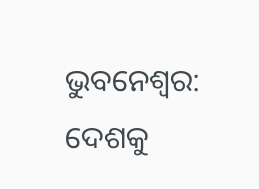ଭୁବନେଶ୍ବର: ଦେଶକୁ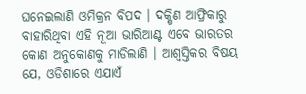ଘନେଇଲାଣି ଓମିକ୍ରନ ବିପଦ । ଦକ୍ଷିଣ ଆଫ୍ରିକାରୁ ବାହାରିଥିବା ଏହି ନୂଆ ଭାରିଆଣ୍ଟ ଏବେ ଭାରତର କୋଣ ଅନୁକୋଣକୁ ମାଡିଲାଣି । ଆଶ୍ବସ୍ତିକର ବିଷୟ ଯେ, ଓଡିଶାରେ ଏଯାଏଁ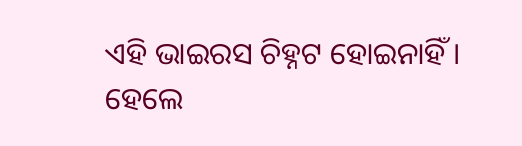ଏହି ଭାଇରସ ଚିହ୍ନଟ ହୋଇନାହିଁ । ହେଲେ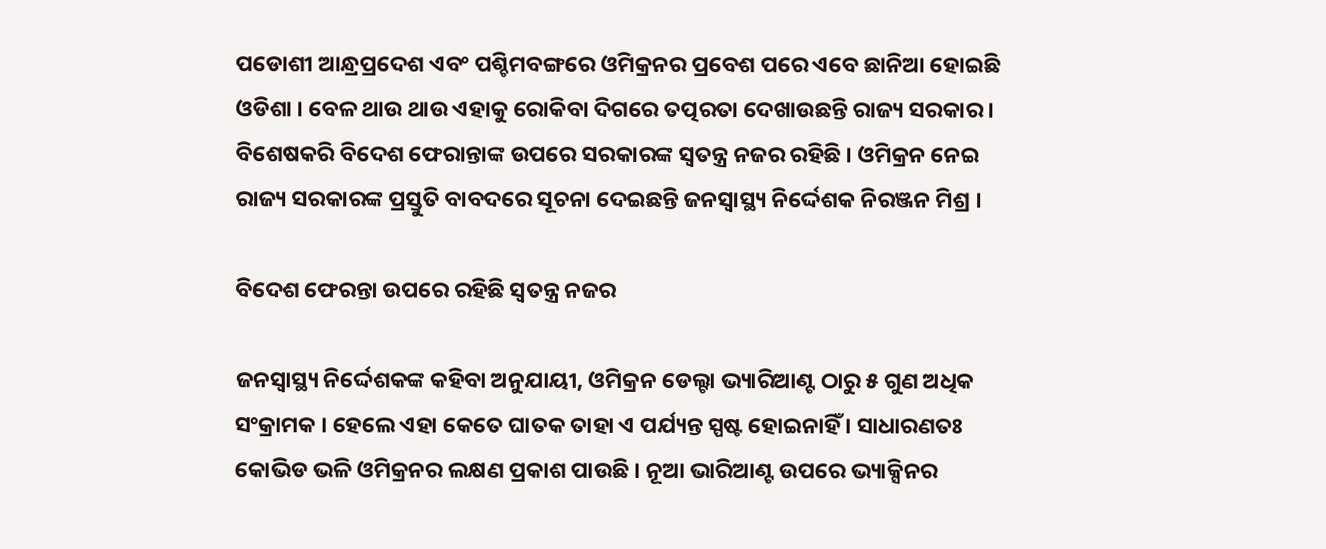ପଡୋଶୀ ଆନ୍ଧ୍ରପ୍ରଦେଶ ଏବଂ ପଶ୍ଚିମବଙ୍ଗରେ ଓମିକ୍ରନର ପ୍ରବେଶ ପରେ ଏବେ ଛାନିଆ ହୋଇଛି ଓଡିଶା । ବେଳ ଥାଉ ଥାଉ ଏହାକୁ ରୋକିବା ଦିଗରେ ତତ୍ପରତା ଦେଖାଉଛନ୍ତି ରାଜ୍ୟ ସରକାର । ବିଶେଷକରି ବିଦେଶ ଫେରାନ୍ତାଙ୍କ ଉପରେ ସରକାରଙ୍କ ସ୍ବତନ୍ତ୍ର ନଜର ରହିଛି । ଓମିକ୍ରନ ନେଇ ରାଜ୍ୟ ସରକାରଙ୍କ ପ୍ରସ୍ତୁତି ବାବଦରେ ସୂଚନା ଦେଇଛନ୍ତି ଜନସ୍ବାସ୍ଥ୍ୟ ନିର୍ଦ୍ଦେଶକ ନିରଞ୍ଜନ ମିଶ୍ର ।

ବିଦେଶ ଫେରନ୍ତା ଉପରେ ରହିଛି ସ୍ବତନ୍ତ୍ର ନଜର

ଜନସ୍ବାସ୍ଥ୍ୟ ନିର୍ଦ୍ଦେଶକଙ୍କ କହିବା ଅନୁଯାୟୀ, ଓମିକ୍ରନ ଡେଲ୍ଟା ଭ୍ୟାରିଆଣ୍ଟ ଠାରୁ ୫ ଗୁଣ ଅଧିକ ସଂକ୍ରାମକ । ହେଲେ ଏହା କେତେ ଘାତକ ତାହା ଏ ପର୍ଯ୍ୟନ୍ତ ସ୍ପଷ୍ଟ ହୋଇନାହିଁ । ସାଧାରଣତଃ କୋଭିଡ ଭଳି ଓମିକ୍ରନର ଲକ୍ଷଣ ପ୍ରକାଶ ପାଉଛି । ନୂଆ ଭାରିଆଣ୍ଟ ଉପରେ ଭ୍ୟାକ୍ସିନର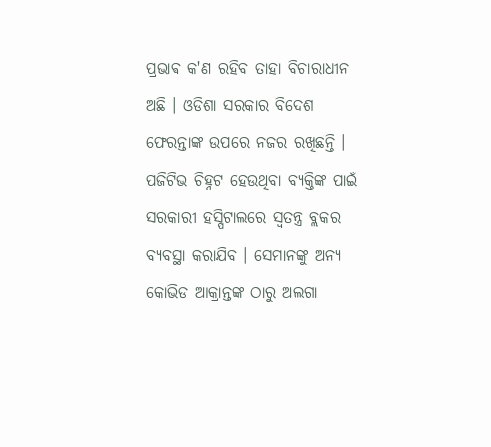ପ୍ରଭାଵ କ'ଣ ରହିବ ତାହା ବିଚାରାଧୀନ ଅଛି । ଓଡିଶା ସରକାର ବିଦେଶ ଫେରନ୍ତାଙ୍କ ଉପରେ ନଜର ରଖିଛନ୍ତି । ପଜିଟିଭ ଚିହ୍ନଟ ହେଉଥିବା ବ୍ୟକ୍ତିଙ୍କ ପାଇଁ ସରକାରୀ ହସ୍ପିଟାଲରେ ସ୍ବତନ୍ତ୍ର ବ୍ଲକର ବ୍ୟବସ୍ଥା କରାଯିବ । ସେମାନଙ୍କୁ ଅନ୍ୟ କୋଭିଡ ଆକ୍ରାନ୍ତଙ୍କ ଠାରୁ ଅଲଗା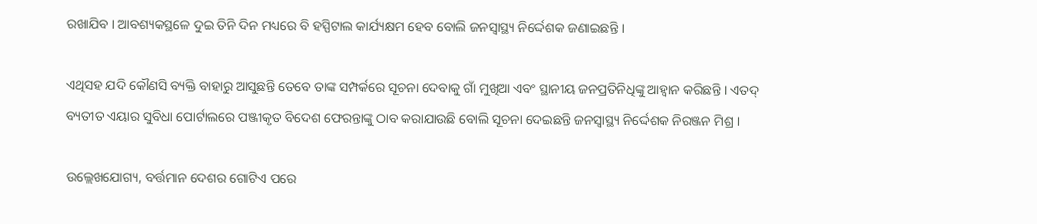ରଖାଯିବ । ଆବଶ୍ୟକସ୍ଥଳେ ଦୁଇ ତିନି ଦିନ ମଧ୍ୟରେ ବି ହସ୍ପିଟାଲ କାର୍ଯ୍ୟକ୍ଷମ ହେବ ବୋଲି ଜନସ୍ବାସ୍ଥ୍ୟ ନିର୍ଦ୍ଦେଶକ ଜଣାଇଛନ୍ତି ।

ଏଥିସହ ଯଦି କୌଣସି ବ୍ୟକ୍ତି ବାହାରୁ ଆସୁଛନ୍ତି ତେବେ ତାଙ୍କ ସମ୍ପର୍କରେ ସୂଚନା ଦେବାକୁ ଗାଁ ମୁଖିଆ ଏବଂ ସ୍ଥାନୀୟ ଜନପ୍ରତିନିଧିଙ୍କୁ ଆହ୍ବାନ କରିଛନ୍ତି । ଏତଦ୍ ବ୍ୟତୀତ ଏୟାର ସୁବିଧା ପୋର୍ଟାଲରେ ପଞ୍ଜୀକୃତ ବିଦେଶ ଫେରନ୍ତାଙ୍କୁ ଠାବ କରାଯାଉଛି ବୋଲି ସୂଚନା ଦେଇଛନ୍ତି ଜନସ୍ବାସ୍ଥ୍ୟ ନିର୍ଦ୍ଦେଶକ ନିରଞ୍ଜନ ମିଶ୍ର ।

ଉଲ୍ଲେଖଯୋଗ୍ୟ, ବର୍ତ୍ତମାନ ଦେଶର ଗୋଟିଏ ପରେ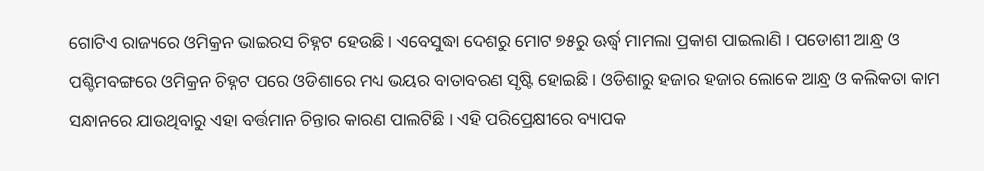ଗୋଟିଏ ରାଜ୍ୟରେ ଓମିକ୍ରନ ଭାଇରସ ଚିହ୍ନଟ ହେଉଛି । ଏବେସୁଦ୍ଧା ଦେଶରୁ ମୋଟ ୭୫ରୁ ଊର୍ଦ୍ଧ୍ବ ମାମଲା ପ୍ରକାଶ ପାଇଲାଣି । ପଡୋଶୀ ଆନ୍ଧ୍ର ଓ ପଶ୍ଚିମବଙ୍ଗରେ ଓମିକ୍ରନ ଚିହ୍ନଟ ପରେ ଓଡିଶାରେ ମଧ୍ୟ ଭୟର ବାତାବରଣ ସୃଷ୍ଟି ହୋଇଛି । ଓଡିଶାରୁ ହଜାର ହଜାର ଲୋକେ ଆନ୍ଧ୍ର ଓ କଲିକତା କାମ ସନ୍ଧାନରେ ଯାଉଥିବାରୁ ଏହା ବର୍ତ୍ତମାନ ଚିନ୍ତାର କାରଣ ପାଲଟିଛି । ଏହି ପରିପ୍ରେକ୍ଷୀରେ ବ୍ୟାପକ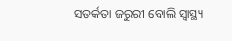ସତର୍କତା ଜରୁରୀ ବୋଲି ସ୍ବାସ୍ଥ୍ୟ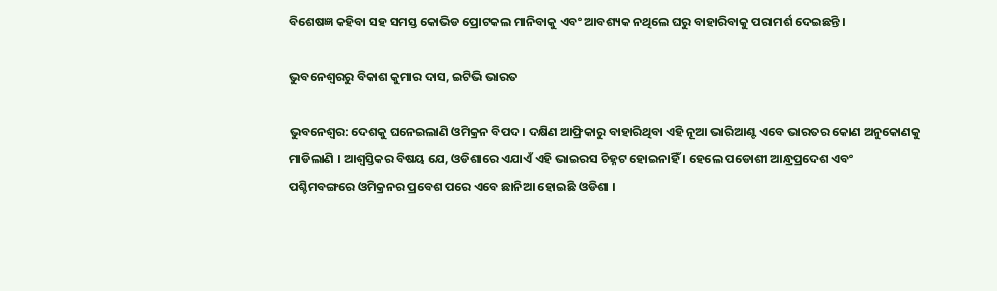ବିଶେଷଜ୍ଞ କହିବା ସହ ସମସ୍ତ କୋଭିଡ ପ୍ରୋଟକଲ ମାନିବାକୁ ଏବଂ ଆବଶ୍ୟକ ନଥିଲେ ଘରୁ ବାହାରିବାକୁ ପରାମର୍ଶ ଦେଇଛନ୍ତି ।

ଭୁବନେଶ୍ବରରୁ ବିକାଶ କୁମାର ଦାସ, ଇଟିଭି ଭାରତ

ଭୁବନେଶ୍ବର: ଦେଶକୁ ଘନେଇଲାଣି ଓମିକ୍ରନ ବିପଦ । ଦକ୍ଷିଣ ଆଫ୍ରିକାରୁ ବାହାରିଥିବା ଏହି ନୂଆ ଭାରିଆଣ୍ଟ ଏବେ ଭାରତର କୋଣ ଅନୁକୋଣକୁ ମାଡିଲାଣି । ଆଶ୍ବସ୍ତିକର ବିଷୟ ଯେ, ଓଡିଶାରେ ଏଯାଏଁ ଏହି ଭାଇରସ ଚିହ୍ନଟ ହୋଇନାହିଁ । ହେଲେ ପଡୋଶୀ ଆନ୍ଧ୍ରପ୍ରଦେଶ ଏବଂ ପଶ୍ଚିମବଙ୍ଗରେ ଓମିକ୍ରନର ପ୍ରବେଶ ପରେ ଏବେ ଛାନିଆ ହୋଇଛି ଓଡିଶା ।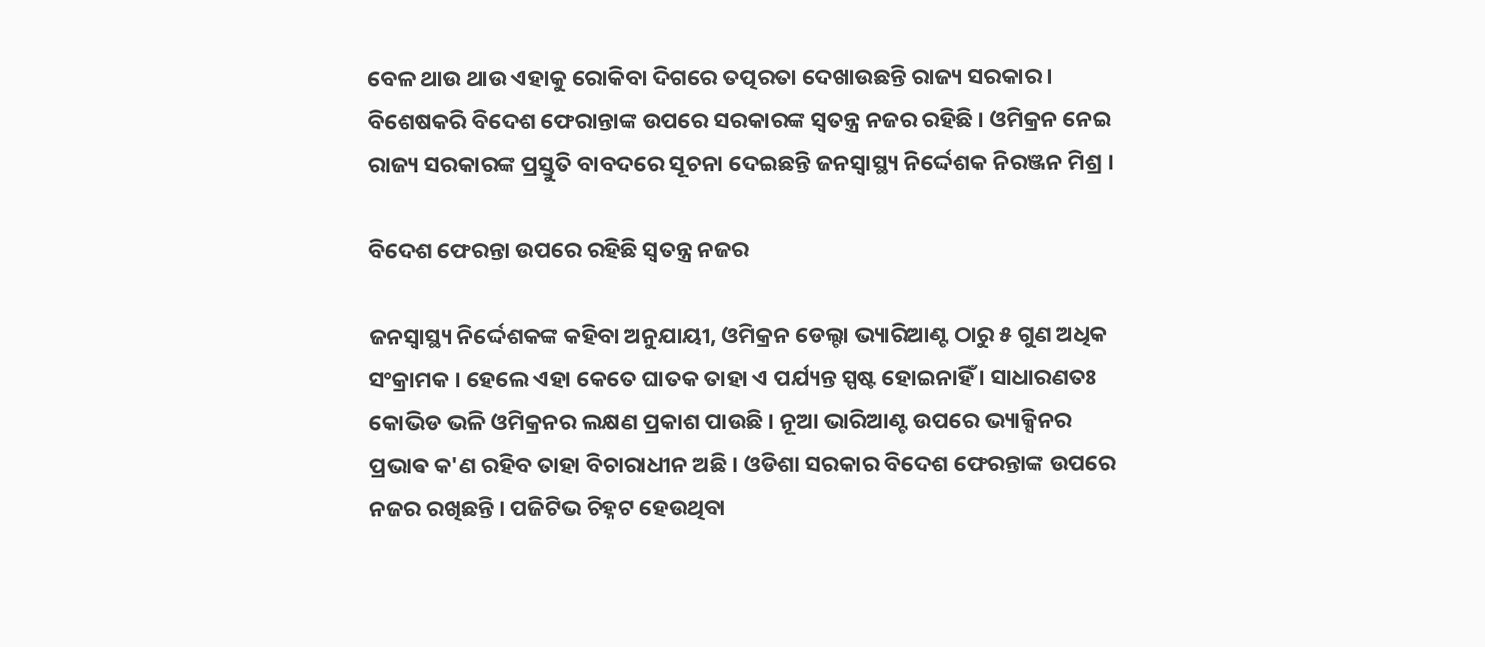ବେଳ ଥାଉ ଥାଉ ଏହାକୁ ରୋକିବା ଦିଗରେ ତତ୍ପରତା ଦେଖାଉଛନ୍ତି ରାଜ୍ୟ ସରକାର । ବିଶେଷକରି ବିଦେଶ ଫେରାନ୍ତାଙ୍କ ଉପରେ ସରକାରଙ୍କ ସ୍ବତନ୍ତ୍ର ନଜର ରହିଛି । ଓମିକ୍ରନ ନେଇ ରାଜ୍ୟ ସରକାରଙ୍କ ପ୍ରସ୍ତୁତି ବାବଦରେ ସୂଚନା ଦେଇଛନ୍ତି ଜନସ୍ବାସ୍ଥ୍ୟ ନିର୍ଦ୍ଦେଶକ ନିରଞ୍ଜନ ମିଶ୍ର ।

ବିଦେଶ ଫେରନ୍ତା ଉପରେ ରହିଛି ସ୍ବତନ୍ତ୍ର ନଜର

ଜନସ୍ବାସ୍ଥ୍ୟ ନିର୍ଦ୍ଦେଶକଙ୍କ କହିବା ଅନୁଯାୟୀ, ଓମିକ୍ରନ ଡେଲ୍ଟା ଭ୍ୟାରିଆଣ୍ଟ ଠାରୁ ୫ ଗୁଣ ଅଧିକ ସଂକ୍ରାମକ । ହେଲେ ଏହା କେତେ ଘାତକ ତାହା ଏ ପର୍ଯ୍ୟନ୍ତ ସ୍ପଷ୍ଟ ହୋଇନାହିଁ । ସାଧାରଣତଃ କୋଭିଡ ଭଳି ଓମିକ୍ରନର ଲକ୍ଷଣ ପ୍ରକାଶ ପାଉଛି । ନୂଆ ଭାରିଆଣ୍ଟ ଉପରେ ଭ୍ୟାକ୍ସିନର ପ୍ରଭାଵ କ'ଣ ରହିବ ତାହା ବିଚାରାଧୀନ ଅଛି । ଓଡିଶା ସରକାର ବିଦେଶ ଫେରନ୍ତାଙ୍କ ଉପରେ ନଜର ରଖିଛନ୍ତି । ପଜିଟିଭ ଚିହ୍ନଟ ହେଉଥିବା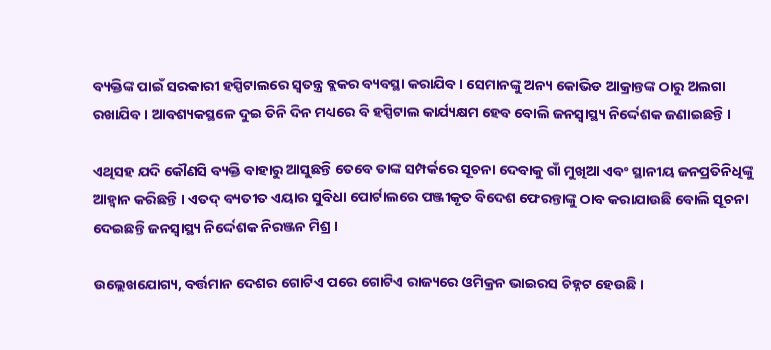ବ୍ୟକ୍ତିଙ୍କ ପାଇଁ ସରକାରୀ ହସ୍ପିଟାଲରେ ସ୍ବତନ୍ତ୍ର ବ୍ଲକର ବ୍ୟବସ୍ଥା କରାଯିବ । ସେମାନଙ୍କୁ ଅନ୍ୟ କୋଭିଡ ଆକ୍ରାନ୍ତଙ୍କ ଠାରୁ ଅଲଗା ରଖାଯିବ । ଆବଶ୍ୟକସ୍ଥଳେ ଦୁଇ ତିନି ଦିନ ମଧ୍ୟରେ ବି ହସ୍ପିଟାଲ କାର୍ଯ୍ୟକ୍ଷମ ହେବ ବୋଲି ଜନସ୍ବାସ୍ଥ୍ୟ ନିର୍ଦ୍ଦେଶକ ଜଣାଇଛନ୍ତି ।

ଏଥିସହ ଯଦି କୌଣସି ବ୍ୟକ୍ତି ବାହାରୁ ଆସୁଛନ୍ତି ତେବେ ତାଙ୍କ ସମ୍ପର୍କରେ ସୂଚନା ଦେବାକୁ ଗାଁ ମୁଖିଆ ଏବଂ ସ୍ଥାନୀୟ ଜନପ୍ରତିନିଧିଙ୍କୁ ଆହ୍ବାନ କରିଛନ୍ତି । ଏତଦ୍ ବ୍ୟତୀତ ଏୟାର ସୁବିଧା ପୋର୍ଟାଲରେ ପଞ୍ଜୀକୃତ ବିଦେଶ ଫେରନ୍ତାଙ୍କୁ ଠାବ କରାଯାଉଛି ବୋଲି ସୂଚନା ଦେଇଛନ୍ତି ଜନସ୍ବାସ୍ଥ୍ୟ ନିର୍ଦ୍ଦେଶକ ନିରଞ୍ଜନ ମିଶ୍ର ।

ଉଲ୍ଲେଖଯୋଗ୍ୟ, ବର୍ତ୍ତମାନ ଦେଶର ଗୋଟିଏ ପରେ ଗୋଟିଏ ରାଜ୍ୟରେ ଓମିକ୍ରନ ଭାଇରସ ଚିହ୍ନଟ ହେଉଛି ।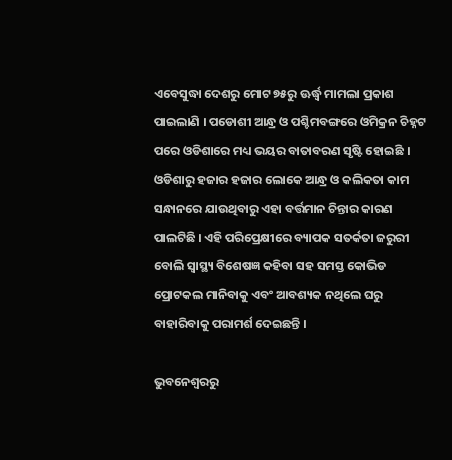ଏବେସୁଦ୍ଧା ଦେଶରୁ ମୋଟ ୭୫ରୁ ଊର୍ଦ୍ଧ୍ବ ମାମଲା ପ୍ରକାଶ ପାଇଲାଣି । ପଡୋଶୀ ଆନ୍ଧ୍ର ଓ ପଶ୍ଚିମବଙ୍ଗରେ ଓମିକ୍ରନ ଚିହ୍ନଟ ପରେ ଓଡିଶାରେ ମଧ୍ୟ ଭୟର ବାତାବରଣ ସୃଷ୍ଟି ହୋଇଛି । ଓଡିଶାରୁ ହଜାର ହଜାର ଲୋକେ ଆନ୍ଧ୍ର ଓ କଲିକତା କାମ ସନ୍ଧାନରେ ଯାଉଥିବାରୁ ଏହା ବର୍ତ୍ତମାନ ଚିନ୍ତାର କାରଣ ପାଲଟିଛି । ଏହି ପରିପ୍ରେକ୍ଷୀରେ ବ୍ୟାପକ ସତର୍କତା ଜରୁରୀ ବୋଲି ସ୍ବାସ୍ଥ୍ୟ ବିଶେଷଜ୍ଞ କହିବା ସହ ସମସ୍ତ କୋଭିଡ ପ୍ରୋଟକଲ ମାନିବାକୁ ଏବଂ ଆବଶ୍ୟକ ନଥିଲେ ଘରୁ ବାହାରିବାକୁ ପରାମର୍ଶ ଦେଇଛନ୍ତି ।

ଭୁବନେଶ୍ବରରୁ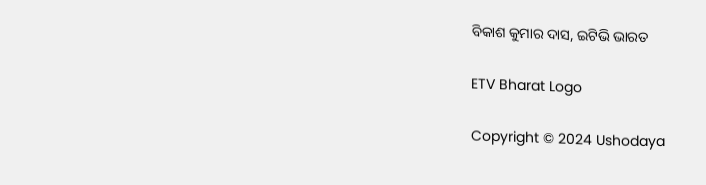ବିକାଶ କୁମାର ଦାସ, ଇଟିଭି ଭାରତ

ETV Bharat Logo

Copyright © 2024 Ushodaya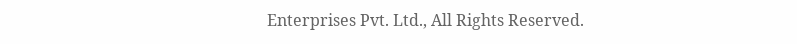Enterprises Pvt. Ltd., All Rights Reserved.